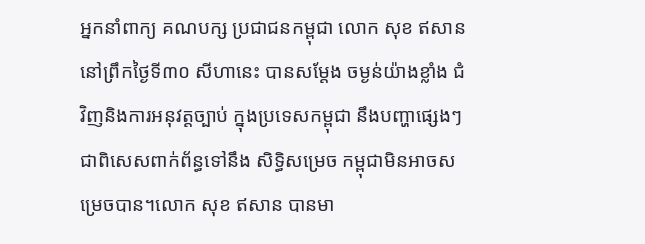អ្នកនាំពាក្យ គណបក្ស ប្រជាជនកម្ពុជា លោក សុខ ឥសាន នៅព្រឹកថ្ងៃទី៣០ សីហានេះ បានសម្តែង ចម្ងន់យ៉ាងខ្លាំង ជំវិញនិងការអនុវត្តច្បាប់ ក្នុងប្រទេសកម្ពុជា នឹងបញ្ហាផ្សេងៗ ជាពិសេសពាក់ព័ន្ធទៅនឹង សិទ្ធិសម្រេច កម្ពុជាមិនអាចសម្រេចបាន។លោក សុខ ឥសាន បានមា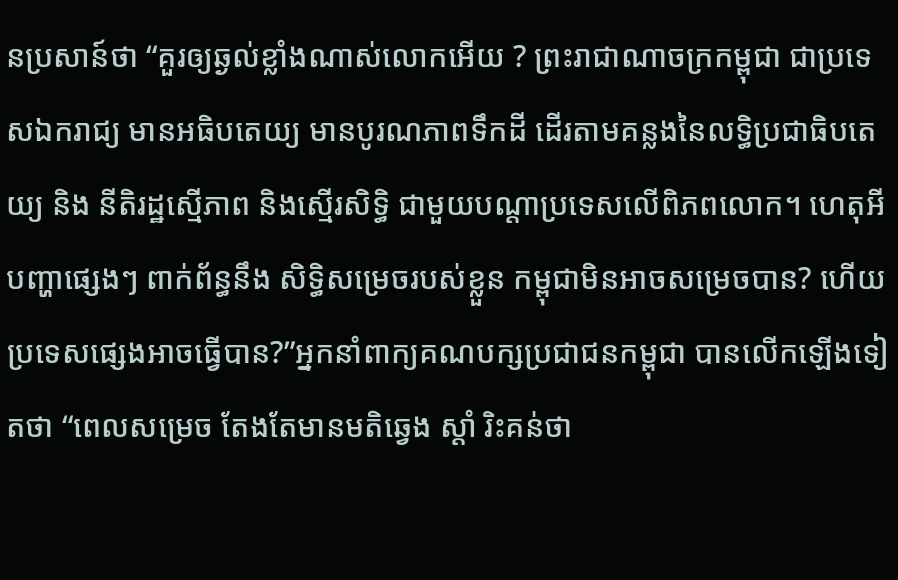នប្រសាន៍ថា “គួរឲ្យឆ្ងល់ខ្លាំងណាស់លោកអើយ ? ព្រះរាជាណាចក្រកម្ពុជា ជាប្រទេសឯករាជ្យ មានអធិបតេយ្យ មានបូរណភាពទឹកដី ដើរតាមគន្លងនៃលទ្ធិប្រជាធិបតេយ្យ និង នីតិរដ្ឋស្មើភាព និងស្មើរសិទ្ធិ ជាមួយបណ្តាប្រទេសលើពិភពលោក។ ហេតុអី បញ្ហាផ្សេងៗ ពាក់ព័ន្ធនឹង សិទ្ធិសម្រេចរបស់ខ្លួន កម្ពុជាមិនអាចសម្រេចបាន? ហើយប្រទេសផ្សេងអាចធ្វើបាន?”អ្នកនាំពាក្យគណបក្សប្រជាជនកម្ពុជា បានលើកឡើងទៀតថា “ពេលសម្រេច តែងតែមានមតិឆ្វេង ស្តាំ រិះគន់ថា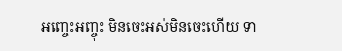អញ្ចេះអញ្ចុះ មិនចេះអស់មិនចេះហើយ ទា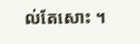ល់តែសោះ ។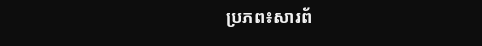ប្រភព៖សារព័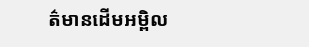ត៌មានដើមអម្ពិល